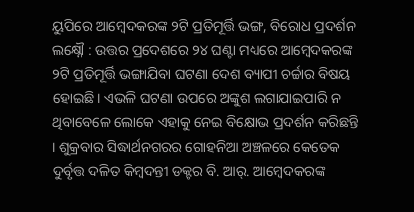ୟୁପିରେ ଆମ୍ବେଦକରଙ୍କ ୨ଟି ପ୍ରତିମୂର୍ତ୍ତି ଭଙ୍ଗ, ବିରୋଧ ପ୍ରଦର୍ଶନ
ଲକ୍ଷ୍ନୌ : ଉତ୍ତର ପ୍ରଦେଶରେ ୨୪ ଘଣ୍ଟା ମଧ୍ୟରେ ଆମ୍ବେଦକରଙ୍କ ୨ଟି ପ୍ରତିମୂର୍ତ୍ତି ଭଙ୍ଗାଯିବା ଘଟଣା ଦେଶ ବ୍ୟାପୀ ଚର୍ଚ୍ଚାର ବିଷୟ ହୋଇଛି। ଏଭଳି ଘଟଣା ଉପରେ ଅଙ୍କୁଶ ଲଗାଯାଇପାରି ନ ଥିବାବେଳେ ଲୋକେ ଏହାକୁ ନେଇ ବିକ୍ଷୋଭ ପ୍ରଦର୍ଶନ କରିଛନ୍ତି । ଶୁକ୍ରବାର ସିଦ୍ଧାର୍ଥନଗରର ଗୋହନିଆ ଅଞ୍ଚଳରେ କେତେକ ଦୁର୍ବୃତ୍ତ ଦଳିତ କିମ୍ବଦନ୍ତୀ ଡକ୍ଟର ବି. ଆର୍. ଆମ୍ବେଦକରଙ୍କ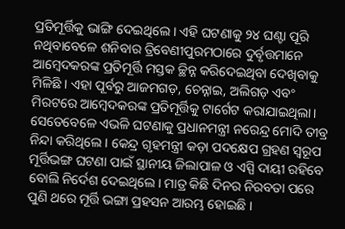ପ୍ରତିମୂର୍ତ୍ତିକୁ ଭାଙ୍ଗି ଦେଇଥିଲେ । ଏହି ଘଟଣାକୁ ୨୪ ଘଣ୍ଟା ପୂରି ନଥିବାବେଳେ ଶନିବାର ତ୍ରିବେଣୀପୁରମଠାରେ ଦୁର୍ବୃତ୍ତମାନେ ଆମ୍ବେଦକରଙ୍କ ପ୍ରତିମୂର୍ତ୍ତି ମସ୍ତକ ଚ୍ଛିନ୍ନ କରିଦେଇଥିବା ଦେଖିବାକୁ ମିଳିଛି । ଏହା ପୂର୍ବରୁ ଆଜମଗଡ଼, ଚେନ୍ନାଇ, ଅଲିଗଡ଼ ଏବଂ ମିରଟରେ ଆମ୍ବେଦକରଙ୍କ ପ୍ରତିମୂର୍ତ୍ତିକୁ ଟାର୍ଗେଟ କରାଯାଇଥିଲା। ସେତେବେଳେ ଏଭଳି ଘଟଣାକୁ ପ୍ରଧାନମନ୍ତ୍ରୀ ନରେନ୍ଦ୍ର ମୋଦି ତୀବ୍ର ନିନ୍ଦା କରିଥିଲେ । କେନ୍ଦ୍ର ଗୃହମନ୍ତ୍ରୀ କଡ଼ା ପଦକ୍ଷେପ ଗ୍ରହଣ ସ୍ୱରୂପ ମୂର୍ତ୍ତିଭଙ୍ଗ ଘଟଣା ପାଇଁ ସ୍ଥାନୀୟ ଜିଲାପାଳ ଓ ଏସ୍ପି ଦାୟୀ ରହିବେ ବୋଲି ନିର୍ଦେଶ ଦେଇଥିଲେ। ମାତ୍ର କିଛି ଦିନର ନିରବତା ପରେ ପୁଣି ଥରେ ମୂର୍ତ୍ତି ଭଙ୍ଗା ପ୍ରହସନ ଆରମ୍ଭ ହୋଇଛି ।